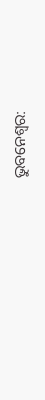ଭୁବନେଶ୍ୱର: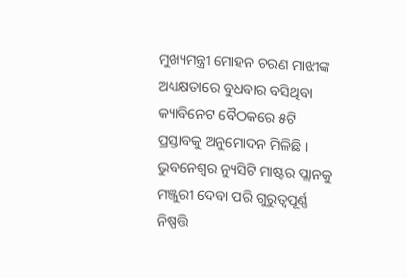ମୁଖ୍ୟମନ୍ତ୍ରୀ ମୋହନ ଚରଣ ମାଝୀଙ୍କ ଅଧ୍ୟକ୍ଷତାରେ ବୁଧବାର ବସିଥିବା କ୍ୟାବିନେଟ ବୈଠକରେ ୫ଟି ପ୍ରସ୍ତାବକୁ ଅନୁମୋଦନ ମିଳିଛି । ଭୁବନେଶ୍ୱର ନ୍ୟୁସିଟି ମାଷ୍ଟର ପ୍ଲାନକୁ ମଞ୍ଜୁରୀ ଦେବା ପରି ଗୁରୁତ୍ୱପୂର୍ଣ୍ଣ ନିଷ୍ପତ୍ତି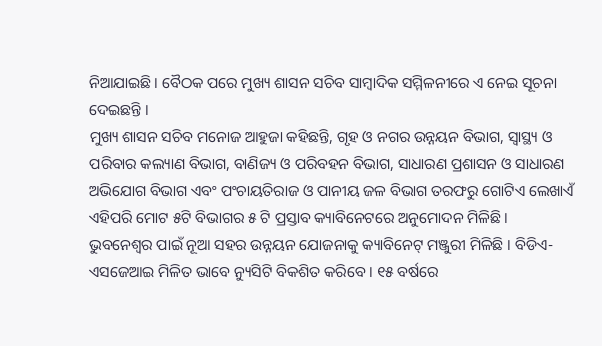ନିଆଯାଇଛି । ବୈଠକ ପରେ ମୁଖ୍ୟ ଶାସନ ସଚିବ ସାମ୍ବାଦିକ ସମ୍ମିଳନୀରେ ଏ ନେଇ ସୂଚନା ଦେଇଛନ୍ତି ।
ମୁଖ୍ୟ ଶାସନ ସଚିବ ମନୋଜ ଆହୁଜା କହିଛନ୍ତି, ଗୃହ ଓ ନଗର ଉନ୍ନୟନ ବିଭାଗ, ସ୍ୱାସ୍ଥ୍ୟ ଓ ପରିବାର କଲ୍ୟାଣ ବିଭାଗ, ବାଣିଜ୍ୟ ଓ ପରିବହନ ବିଭାଗ, ସାଧାରଣ ପ୍ରଶାସନ ଓ ସାଧାରଣ ଅଭିଯୋଗ ବିଭାଗ ଏବଂ ପଂଚାୟତିରାଜ ଓ ପାନୀୟ ଜଳ ବିଭାଗ ତରଫରୁ ଗୋଟିଏ ଲେଖାଏଁ ଏହିପରି ମୋଟ ୫ଟି ବିଭାଗର ୫ ଟି ପ୍ରସ୍ତାବ କ୍ୟାବିନେଟରେ ଅନୁମୋଦନ ମିଳିଛି ।
ଭୁବନେଶ୍ୱର ପାଇଁ ନୂଆ ସହର ଉନ୍ନୟନ ଯୋଜନାକୁ କ୍ୟାବିନେଟ୍ ମଞ୍ଜୁରୀ ମିଳିଛି । ବିଡିଏ-ଏସଜେଆଇ ମିଳିତ ଭାବେ ନ୍ୟୁସିଟି ବିକଶିତ କରିବେ । ୧୫ ବର୍ଷରେ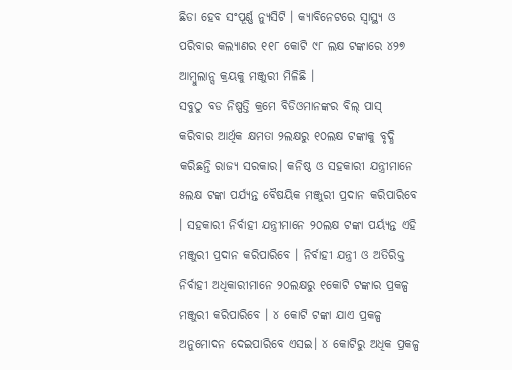ଛିଡା ହେବ ସଂପୂର୍ଣ୍ଣ ନ୍ୟୁସିଟି । କ୍ୟାବିନେଟରେ ସ୍ୱାସ୍ଥ୍ୟ ଓ ପରିବାର କଲ୍ୟାଣର ୧୧୮ କୋଟି ୯୮ ଲକ୍ଷ ଟଙ୍କାରେ ୪୨୭ ଆମ୍ବୁଲାନ୍ସ କ୍ରୟକୁ ମଞ୍ଜୁରୀ ମିଳିଛି ।
ସବୁଠୁ ବଡ ନିଷ୍ପତ୍ତି କ୍ରମେ ବିଡିଓମାନଙ୍କର ବିଲ୍ ପାସ୍ କରିବାର ଆର୍ଥିକ କ୍ଷମତା ୨ଲକ୍ଷରୁ ୧୦ଲକ୍ଷ ଟଙ୍କାକୁ ବୃଦ୍ଧି କରିଛନ୍ତି ରାଜ୍ୟ ସରକାର। କନିଷ୍ଠ ଓ ସହକାରୀ ଯନ୍ତ୍ରୀମାନେ ୫ଲକ୍ଷ ଟଙ୍କା ପର୍ଯ୍ୟନ୍ତ ବୈଷୟିକ ମଞ୍ଜୁରୀ ପ୍ରଦାନ କରିପାରିବେ । ସହକାରୀ ନିର୍ବାହୀ ଯନ୍ତ୍ରୀମାନେ ୨୦ଲକ୍ଷ ଟଙ୍କା ପର୍ୟ୍ୟନ୍ତ ଏହି ମଞ୍ଜୁରୀ ପ୍ରଦାନ କରିପାରିବେ । ନିର୍ବାହୀ ଯନ୍ତ୍ରୀ ଓ ଅତିରିକ୍ତ ନିର୍ବାହୀ ଅଧିକାରୀମାନେ ୨୦ଲକ୍ଷରୁ ୧କୋଟି ଟଙ୍କାର ପ୍ରକଳ୍ପ ମଞ୍ଜୁରୀ କରିପାରିବେ । ୪ କୋଟି ଟଙ୍କା ଯାଏ ପ୍ରକଳ୍ପ ଅନୁମୋଦନ ଦେଇପାରିବେ ଏସଇ। ୪ କୋଟିରୁ ଅଧିକ ପ୍ରକଳ୍ପ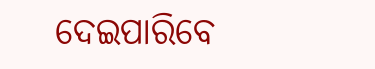ଦେଇପାରିବେ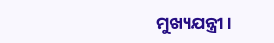ମୁଖ୍ୟଯନ୍ତ୍ରୀ।